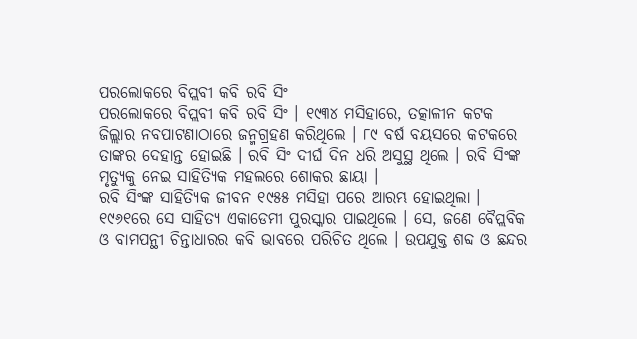ପରଲୋକରେ ବିପ୍ଲବୀ କବି ରବି ସିଂ
ପରଲୋକରେ ବିପ୍ଲବୀ କବି ରବି ସିଂ । ୧୯୩୪ ମସିହାରେ, ତତ୍କାଳୀନ କଟକ ଜିଲ୍ଲାର ନବପାଟଣାଠାରେ ଜନ୍ମଗ୍ରହଣ କରିଥିଲେ । ୮୯ ବର୍ଷ ବୟସରେ କଟକରେ ତାଙ୍କର ଦେହାନ୍ତ ହୋଇଛି । ରବି ସିଂ ଦୀର୍ଘ ଦିନ ଧରି ଅସୁସ୍ଥ ଥିଲେ । ରବି ସିଂଙ୍କ ମୃତ୍ୟୁକୁ ନେଇ ସାହିତ୍ୟିକ ମହଲରେ ଶୋକର ଛାୟା ।
ରବି ସିଂଙ୍କ ସାହିତ୍ୟିକ ଜୀବନ ୧୯୫୫ ମସିହା ପରେ ଆରମ୍ଭ ହୋଇଥିଲା । ୧୯୬୧ରେ ସେ ସାହିତ୍ୟ ଏକାଡେମୀ ପୁରସ୍କାର ପାଇଥିଲେ । ସେ, ଜଣେ ବୈପ୍ଲବିକ ଓ ବାମପନ୍ଥୀ ଚିନ୍ତାଧାରର କବି ଭାବରେ ପରିଚିତ ଥିଲେ । ଉପଯୁକ୍ତ ଶବ୍ଦ ଓ ଛନ୍ଦର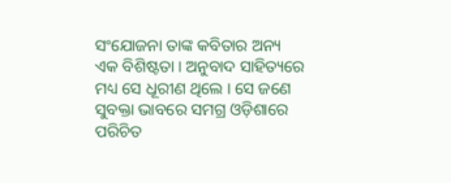ସଂଯୋଜନା ତାଙ୍କ କବିତାର ଅନ୍ୟ ଏକ ବିଶିଷ୍ଟତା । ଅନୁବାଦ ସାହିତ୍ୟରେ ମଧ୍ୟ ସେ ଧୂରୀଣ ଥିଲେ । ସେ ଜଣେ ସୁବକ୍ତା ଭାବରେ ସମଗ୍ର ଓଡ଼ିଶାରେ ପରିଚିତ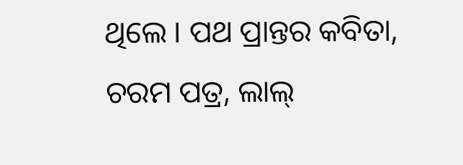ଥିଲେ । ପଥ ପ୍ରାନ୍ତର କବିତା, ଚରମ ପତ୍ର, ଲାଲ୍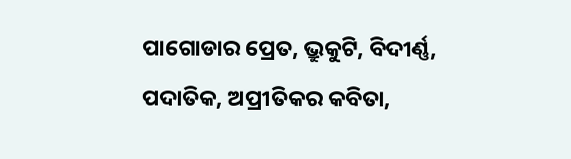ପାଗୋଡାର ପ୍ରେତ, ଭ୍ରୁକୁଟି, ବିଦୀର୍ଣ୍ଣ, ପଦାତିକ, ଅପ୍ରୀତିକର କବିତା,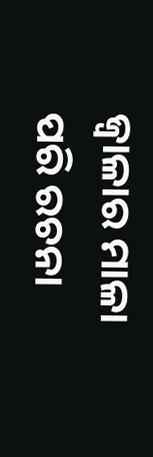ଜ୍ୱାଳାର ମାଳା ପରି ରଚନା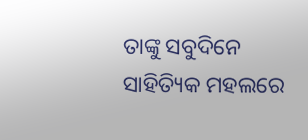ତାଙ୍କୁ ସବୁଦିନେ ସାହିତ୍ୟିକ ମହଲରେ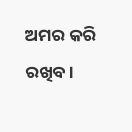ଅମର କରି ରଖିବ ।